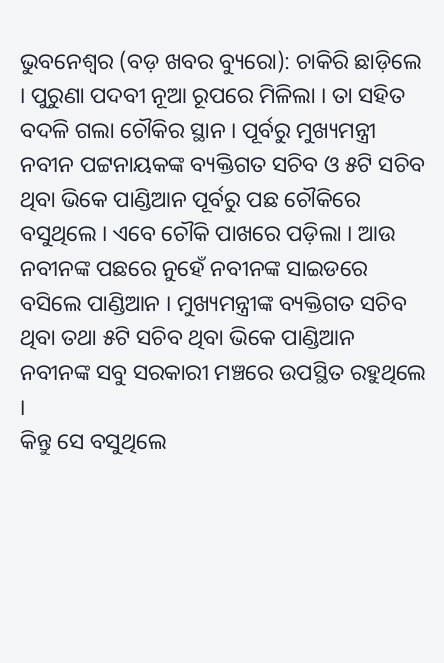ଭୁବନେଶ୍ୱର (ବଡ଼ ଖବର ବ୍ୟୁରୋ): ଚାକିରି ଛାଡ଼ିଲେ । ପୁରୁଣା ପଦବୀ ନୂଆ ରୂପରେ ମିଳିଲା । ତା ସହିତ ବଦଳି ଗଲା ଚୌକିର ସ୍ଥାନ । ପୂର୍ବରୁ ମୁଖ୍ୟମନ୍ତ୍ରୀ ନବୀନ ପଟ୍ଟନାୟକଙ୍କ ବ୍ୟକ୍ତିଗତ ସଚିବ ଓ ୫ଟି ସଚିବ ଥିବା ଭିକେ ପାଣ୍ଡିଆନ ପୂର୍ବରୁ ପଛ ଚୌକିରେ ବସୁଥିଲେ । ଏବେ ଚୌକି ପାଖରେ ପଡ଼ିଲା । ଆଉ ନବୀନଙ୍କ ପଛରେ ନୁହେଁ ନବୀନଙ୍କ ସାଇଡରେ ବସିଲେ ପାଣ୍ଡିଆନ । ମୁଖ୍ୟମନ୍ତ୍ରୀଙ୍କ ବ୍ୟକ୍ତିଗତ ସଚିବ ଥିବା ତଥା ୫ଟି ସଚିବ ଥିବା ଭିକେ ପାଣ୍ଡିଆନ ନବୀନଙ୍କ ସବୁ ସରକାରୀ ମଞ୍ଚରେ ଉପସ୍ଥିତ ରହୁଥିଲେ ।
କିନ୍ତୁ ସେ ବସୁଥିଲେ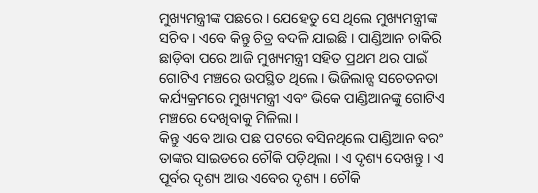ମୁଖ୍ୟମନ୍ତ୍ରୀଙ୍କ ପଛରେ । ଯେହେତୁ ସେ ଥିଲେ ମୁଖ୍ୟମନ୍ତ୍ରୀଙ୍କ ସଚିବ । ଏବେ କିନ୍ତୁ ଚିତ୍ର ବଦଳି ଯାଇଛି । ପାଣ୍ଡିଆନ ଚାକିରି ଛାଡ଼ିବା ପରେ ଆଜି ମୁଖ୍ୟମନ୍ତ୍ରୀ ସହିତ ପ୍ରଥମ ଥର ପାଇଁ ଗୋଟିଏ ମଞ୍ଚରେ ଉପସ୍ଥିତ ଥିଲେ । ଭିଜିଲାନ୍ସ ସଚେତନତା କର୍ଯ୍ୟକ୍ରମରେ ମୁଖ୍ୟମନ୍ତ୍ରୀ ଏବଂ ଭିକେ ପାଣ୍ଡିଆନଙ୍କୁ ଗୋଟିଏ ମଞ୍ଚରେ ଦେଖିବାକୁ ମିଳିଲା ।
କିନ୍ତୁ ଏବେ ଆଉ ପଛ ପଟରେ ବସିନଥିଲେ ପାଣ୍ଡିଆନ ବରଂ ତାଙ୍କର ସାଇଡରେ ଚୌକି ପଡ଼ିଥିଲା । ଏ ଦୃଶ୍ୟ ଦେଖନ୍ତୁ । ଏ ପୂର୍ବର ଦୃଶ୍ୟ ଆଉ ଏବେର ଦୃଶ୍ୟ । ଚୌକି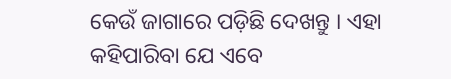କେଉଁ ଜାଗାରେ ପଡ଼ିଛି ଦେଖନ୍ତୁ । ଏହା କହିପାରିବା ଯେ ଏବେ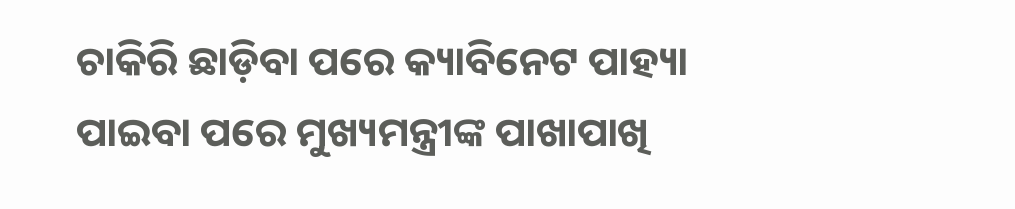ଚାକିରି ଛାଡ଼ିବା ପରେ କ୍ୟାବିନେଟ ପାହ୍ୟା ପାଇବା ପରେ ମୁଖ୍ୟମନ୍ତ୍ରୀଙ୍କ ପାଖାପାଖି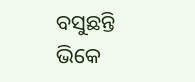ବସୁଛନ୍ତି ଭିକେ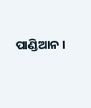ପାଣ୍ଡିଆନ ।